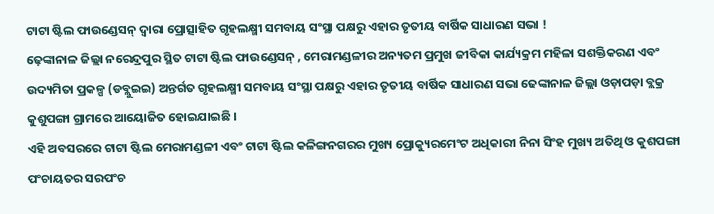ଟାଟା ଷ୍ଟିଲ ଫାଉଣ୍ଡେସନ୍ ଦ୍ୱାରା ପ୍ରୋତ୍ସାହିତ ଗୃହଲକ୍ଷ୍ମୀ ସମବାୟ ସଂସ୍ଥା ପକ୍ଷରୁ ଏହାର ତୃତୀୟ ବାର୍ଷିକ ସାଧାରଣ ସଭା !
ଢ଼େଙ୍କାନାଳ ଜିଲ୍ଲା ନରେନ୍ଦ୍ରପୁର ସ୍ଥିତ ଟାଟା ଷ୍ଟିଲ ଫାଉଣ୍ଡେସନ୍ , ମେରାମଣ୍ଡଳୀର ଅନ୍ୟତମ ପ୍ରମୁଖ ଜୀବିକା କାର୍ଯ୍ୟକ୍ରମ ମହିଳା ସଶକ୍ତିକରଣ ଏବଂ ଉଦ୍ୟମିତା ପ୍ରକଳ୍ପ (ଡବ୍ଲୁଇଇ) ଅନ୍ତର୍ଗତ ଗୃହଲକ୍ଷ୍ମୀ ସମବାୟ ସଂସ୍ଥା ପକ୍ଷରୁ ଏହାର ତୃତୀୟ ବାର୍ଷିକ ସାଧାରଣ ସଭା ଢେଙ୍କାନାଳ ଜିଲ୍ଲା ଓଡ଼ାପଡ଼ା ବ୍ଲକ୍ର କୁଶୁପଙ୍ଗା ଗ୍ରାମରେ ଆୟୋଜିତ ହୋଇଯାଇଛି ।
ଏହି ଅବସରରେ ଟାଟା ଷ୍ଟିଲ ମେରାମଣ୍ଡଳୀ ଏବଂ ଟାଟା ଷ୍ଟିଲ କଳିଙ୍ଗନଗରର ମୁଖ୍ୟ ପ୍ରୋକ୍ୟୁରମେଂଟ ଅଧିକାରୀ ନିନା ସିଂହ ମୁଖ୍ୟ ଅତିଥି ଓ କୁଶପଙ୍ଗା ପଂଚାୟତର ସରପଂଚ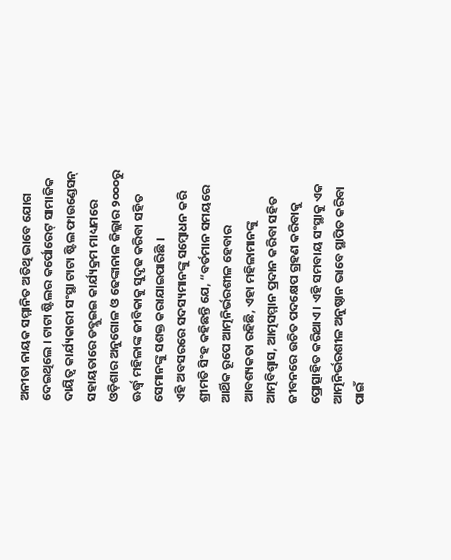ଅନୀତା ନାୟକ ସମ୍ମାନିତ ଅତିଥି ଭାବେ ଯୋଗ ଦେଇଥିଲେ । ଟାଟା ଷ୍ଟିଲର କର୍ପୋରେଟ୍ ସାମାଜିକ ଦାୟିତ୍ୱ କାର୍ଯ୍ୟକାରୀ ସଂସ୍ଥା ଟାଟା ଷ୍ଟିଲ ଫାଉଣ୍ଡେସନ୍ ସହାୟତାରେ ଡବ୍ଲୁଇଇ କାର୍ଯ୍ୟକ୍ରମ ମାଧ୍ୟମରେ ଓଡ଼ିଶାର ଅନୁଗୋଳ ଓ ଢେଙ୍କାନାଳ ଜିଲ୍ଲାର ୨୦୦୦ରୁ ଊର୍ଦ୍ଧ୍ୱ ମହିଳାଙ୍କ ଜୀବିକାକୁ ସୁଦୃଢ କରିବା ସହିତ ସେମାନଙ୍କୁ ସଶକ୍ତ କରାଯାଇପାରିଛି ।
ଏହି ଅବସରରେ ସଦସ୍ୟମାନଙ୍କୁ ସମ୍ବୋଧନ କରି ଶ୍ରୀମତି ସିଂହ କହିଛନ୍ତି ଯେ, “ବର୍ତମାନ ସମୟରେ ଆର୍ଥିକ ରୂପେ ଆତ୍ମନିର୍ଭରଶୀଳ ହେବାର ଆବଶ୍ୟକତା ରହିଛି, ଏହା ମହିଳାମାନଙ୍କୁ ଆତ୍ମବିଶ୍ୱାସ, ଆତ୍ମସମ୍ମାନ ପ୍ରଦାନ କରିବା ସହିତ ଜୀବନରେ ଉଚିତ ପଦକ୍ଷେପ ଗ୍ରହଣ କରିବାକୁ ପ୍ରୋତ୍ସାହିତ କରିଥାଏ । ଏହି ସମବାୟ ସଂସ୍ଥାକୁ ଏକ ଆତ୍ମନିର୍ଭରଶୀଳ ଅନୁଷ୍ଠାନ ଭାବେ ସ୍ଥାପିତ କରିବା ପାଇଁ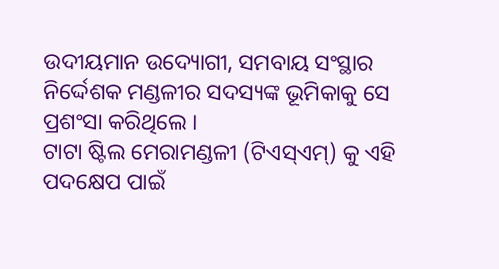ଉଦୀୟମାନ ଉଦ୍ୟୋଗୀ, ସମବାୟ ସଂସ୍ଥାର ନିର୍ଦ୍ଦେଶକ ମଣ୍ଡଳୀର ସଦସ୍ୟଙ୍କ ଭୂମିକାକୁ ସେ ପ୍ରଶଂସା କରିଥିଲେ ।
ଟାଟା ଷ୍ଟିଲ ମେରାମଣ୍ଡଳୀ (ଟିଏସ୍ଏମ୍) କୁ ଏହି ପଦକ୍ଷେପ ପାଇଁ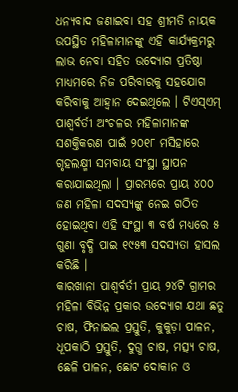ଧନ୍ୟବାଦ ଜଣାଇବା ସହ ଶ୍ରୀମତି ନାୟକ ଉପସ୍ଥିତ ମହିଳାମାନଙ୍କୁ ଏହି କାର୍ଯ୍ୟକ୍ରମରୁ ଲାଭ ନେବା ସହିତ ଉଦ୍ୟୋଗ ପ୍ରତିଷ୍ଠା ମାଧ୍ୟମରେ ନିଜ ପରିବାରକୁ ସହଯୋଗ କରିବାକୁ ଆହ୍ୱାନ ଦେଇଥିଲେ । ଟିଏସ୍ଏମ୍ ପାଶ୍ୱର୍ବର୍ତୀ ଅଂଚଳର ମହିଳାମାନଙ୍କ ସଶକ୍ତିକରଣ ପାଇଁ ୨୦୧୮ ମସିହାରେ ଗୃହଲକ୍ଷ୍ମୀ ସମବାୟ ସଂସ୍ଥା ସ୍ଥାପନ
କରାଯାଇଥିଲା । ପ୍ରାରମ୍ଭରେ ପ୍ରାୟ ୪୦୦ ଜଣ ମହିଳା ସଦସ୍ୟଙ୍କୁ ନେଇ ଗଠିତ ହୋଇଥିବା ଏହି ସଂସ୍ଥା ୩ ବର୍ଷ ମଧ୍ୟରେ ୫ ଗୁଣା ବୃଦ୍ଧି ପାଇ ୧୯୫୩ ସଦସ୍ୟତା ହାସଲ କରିଛି ।
କାରଖାନା ପାଶ୍ୱର୍ବର୍ତୀ ପ୍ରାୟ ୨୪ଟି ଗ୍ରାମର ମହିଳା ବିଭିନ୍ନ ପ୍ରକାର ଉଦ୍ୟୋଗ ଯଥା ଛତୁ ଚାଷ, ଫିନାଇଲ ପ୍ରସ୍ତୁତି, କୁକୁଡ଼ା ପାଳନ, ଧୂପକାଠି ପ୍ରସ୍ତୁତି, ଦୁଗ୍ଧ ଚାଷ, ମତ୍ସ୍ୟ ଚାଷ, ଛେଳି ପାଳନ, ଛୋଟ ଦୋକାନ ଓ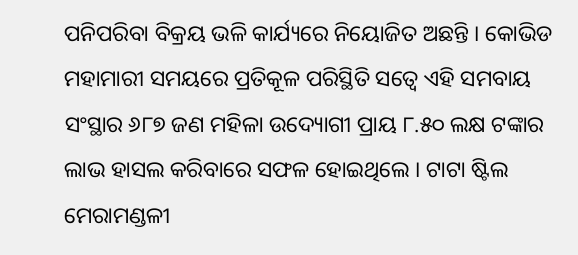ପନିପରିବା ବିକ୍ରୟ ଭଳି କାର୍ଯ୍ୟରେ ନିୟୋଜିତ ଅଛନ୍ତି । କୋଭିଡ ମହାମାରୀ ସମୟରେ ପ୍ରତିକୂଳ ପରିସ୍ଥିତି ସତ୍ୱେ ଏହି ସମବାୟ ସଂସ୍ଥାର ୬୮୭ ଜଣ ମହିଳା ଉଦ୍ୟୋଗୀ ପ୍ରାୟ ୮.୫୦ ଲକ୍ଷ ଟଙ୍କାର ଲାଭ ହାସଲ କରିବାରେ ସଫଳ ହୋଇଥିଲେ । ଟାଟା ଷ୍ଟିଲ ମେରାମଣ୍ଡଳୀ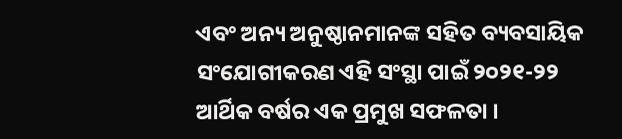ଏବଂ ଅନ୍ୟ ଅନୁଷ୍ଠାନମାନଙ୍କ ସହିତ ବ୍ୟବସାୟିକ ସଂଯୋଗୀକରଣ ଏହି ସଂସ୍ଥା ପାଇଁ ୨୦୨୧-୨୨ ଆର୍ଥିକ ବର୍ଷର ଏକ ପ୍ରମୁଖ ସଫଳତା ।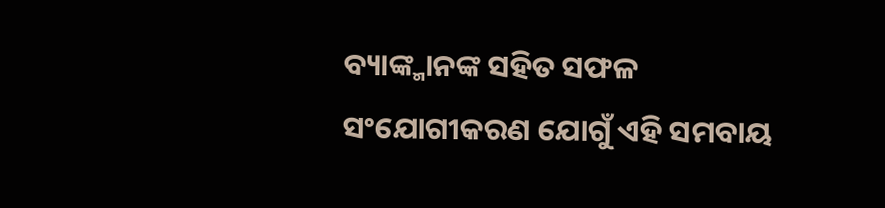ବ୍ୟାଙ୍କ୍ମାନଙ୍କ ସହିତ ସଫଳ ସଂଯୋଗୀକରଣ ଯୋଗୁଁ ଏହି ସମବାୟ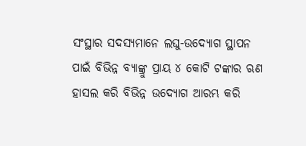ସଂସ୍ଥାର ସଦସ୍ୟମାନେ ଲଘୁ-ଉଦ୍ୟୋଗ ସ୍ଥାପନ ପାଇଁ ବିଭିନ୍ନ ବ୍ୟାଙ୍କ୍ରୁ ପ୍ରାୟ ୪ କୋଟି ଟଙ୍କାର ଋଣ ହାସଲ କରି ବିଭିନ୍ନ ଉଦ୍ୟୋଗ ଆରମ୍ଭ କରି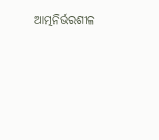ଆତ୍ମନିର୍ଭରଶୀଳ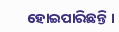ହୋଇପାରିଛନ୍ତି ।